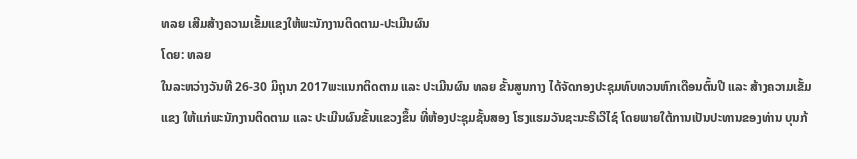ທລຍ ເສີມສ້າງຄວາມເຂັ້ມແຂງໃຫ້ພະນັກງານຕິດຕາມ-ປະເມີນຜົນ
ໂດຍ: ທລຍ
ໃນລະຫວ່າງວັນທີ 26-30 ມິຖຸນາ 2017ພະແນກຕິດຕາມ ແລະ ປະເມີນຜົນ ທລຍ ຂັ້ນສູນກາງ ໄດ້ຈັດກອງປະຊຸມທົບທວນຫົກເດືອນຕົ້ນປີ ແລະ ສ້າງຄວາມເຂັ້ມແຂງ ໃຫ້ແກ່ພະນັກງານຕິດຕາມ ແລະ ປະເມີນຜົນຂັ້ນແຂວງຂຶ້ນ ທີ່ຫ້ອງປະຊຸມຊັ້ນສອງ ໂຮງແຮມວັນຊະນະຣີເວີໄຊ໌ ໂດຍພາຍໃຕ້ການເປັນປະທານຂອງທ່ານ ບຸນກ້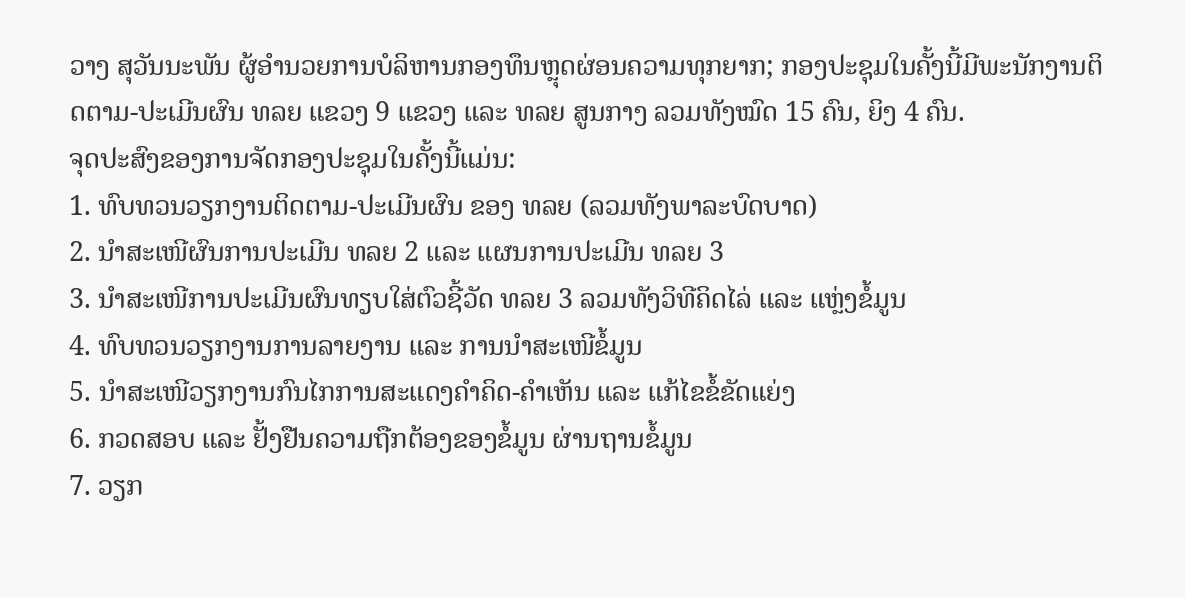ວາງ ສຸວັນນະພັນ ຜູ້ອຳນວຍການບໍລິຫານກອງທຶນຫຼຸດຜ່ອນຄວາມທຸກຍາກ; ກອງປະຊຸມໃນຄັ້ງນີ້ມີພະນັກງານຕິດຕາມ-ປະເມີນຜົນ ທລຍ ແຂວງ 9 ແຂວງ ແລະ ທລຍ ສູນກາງ ລວມທັງໝົດ 15 ຄົນ, ຍິງ 4 ຄົນ.
ຈຸດປະສົງຂອງການຈັດກອງປະຊຸມໃນຄັ້ງນີ້ແມ່ນ:
1. ທົບທວນວຽກງານຕິດຕາມ-ປະເມີນຜົນ ຂອງ ທລຍ (ລວມທັງພາລະບົດບາດ)
2. ນຳສະເໜີຜົນການປະເມີນ ທລຍ 2 ແລະ ແຜນການປະເມີນ ທລຍ 3
3. ນຳສະເໜີການປະເມີນຜົນທຽບໃສ່ຕົວຊີ້ວັດ ທລຍ 3 ລວມທັງວິທີຄິດໄລ່ ແລະ ແຫຼ່ງຂໍ້ມູນ
4. ທົບທວນວຽກງານການລາຍງານ ແລະ ການນຳສະເໜີຂໍ້ມູນ
5. ນຳສະເໜີວຽກງານກົນໄກການສະແດງຄຳຄິດ-ຄຳເຫັນ ແລະ ແກ້ໄຂຂໍ້ຂັດແຍ່ງ
6. ກວດສອບ ແລະ ຢັ້ງຢືນຄວາມຖືກຕ້ອງຂອງຂໍ້ມູນ ຜ່ານຖານຂໍ້ມູນ
7. ວຽກ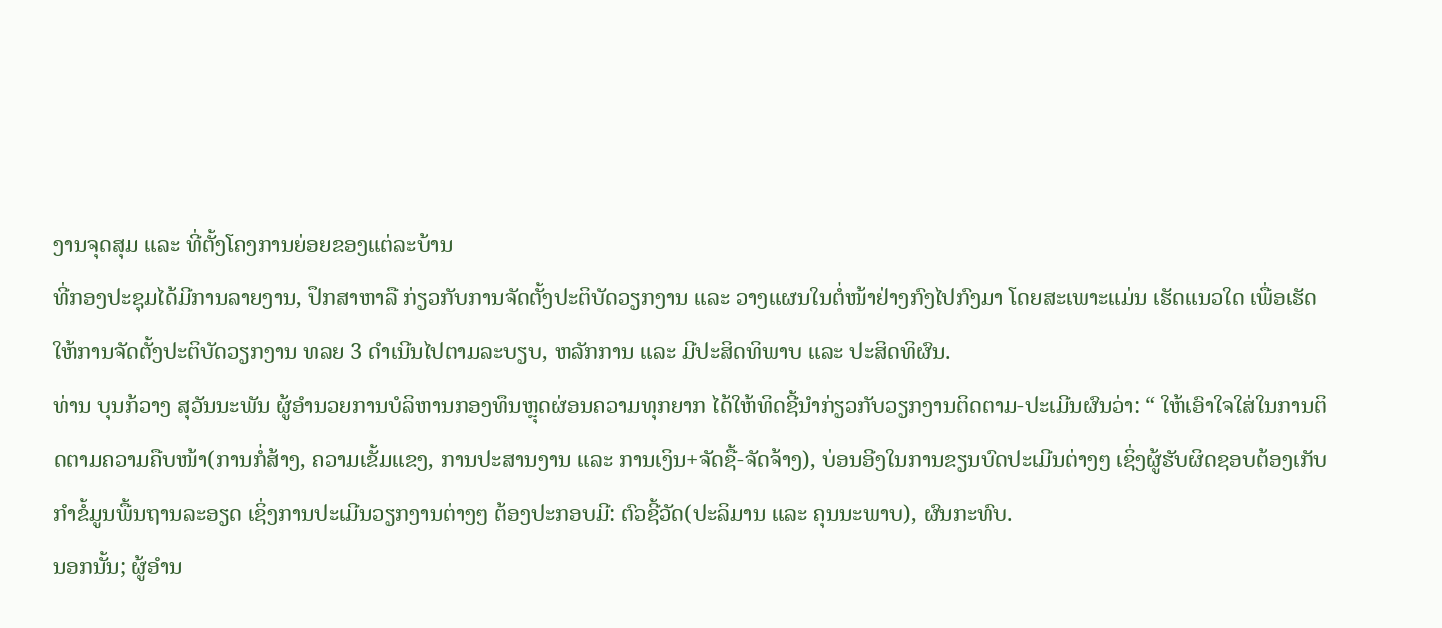ງານຈຸດສຸມ ແລະ ທີ່ຕັ້ງໂຄງການຍ່ອຍຂອງແຕ່ລະບ້ານ
ທີ່ກອງປະຊຸມໄດ້ມີການລາຍງານ, ປຶກສາຫາລື ກ່ຽວກັບການຈັດຕັ້ງປະຕິບັດວຽກງານ ແລະ ວາງແຜນໃນຕໍ່ໜ້າຢ່າງກົງໄປກົງມາ ໂດຍສະເພາະແມ່ນ ເຮັດແນວໃດ ເພື່ອເຮັດໃຫ້ການຈັດຕັ້ງປະຕິບັດວຽກງານ ທລຍ 3 ດໍາເນີນໄປຕາມລະບຽບ, ຫລັກການ ແລະ ມີປະສິດທິພາບ ແລະ ປະສິດທິຜົນ.
ທ່ານ ບຸນກ້ວາງ ສຸວັນນະພັນ ຜູ້ອຳນວຍການບໍລິຫານກອງທຶນຫຼຸດຜ່ອນຄວາມທຸກຍາກ ໄດ້ໃຫ້ທິດຊີ້ນຳກ່ຽວກັບວຽກງານຕິດຕາມ-ປະເມີນຜົນວ່າ: “ ໃຫ້ເອົາໃຈໃສ່ໃນການຕິດຕາມຄວາມຄືບໜ້າ(ການກໍ່ສ້າງ, ຄວາມເຂັ້ມແຂງ, ການປະສານງານ ແລະ ການເງິນ+ຈັດຊື້-ຈັດຈ້າງ), ບ່ອນອີງໃນການຂຽນບົດປະເມີນຕ່າງໆ ເຊິ່ງຜູ້ຮັບຜິດຊອບຕ້ອງເກັບກຳຂໍ້ມູນພື້ນຖານລະອຽດ ເຊິ່ງການປະເມີນວຽກງານຕ່າງໆ ຕ້ອງປະກອບມີ: ຕົວຊີ້ວັດ(ປະລິມານ ແລະ ຄຸນນະພາບ), ຜົນກະທົບ.
ນອກນັ້ນ; ຜູ້ອຳນ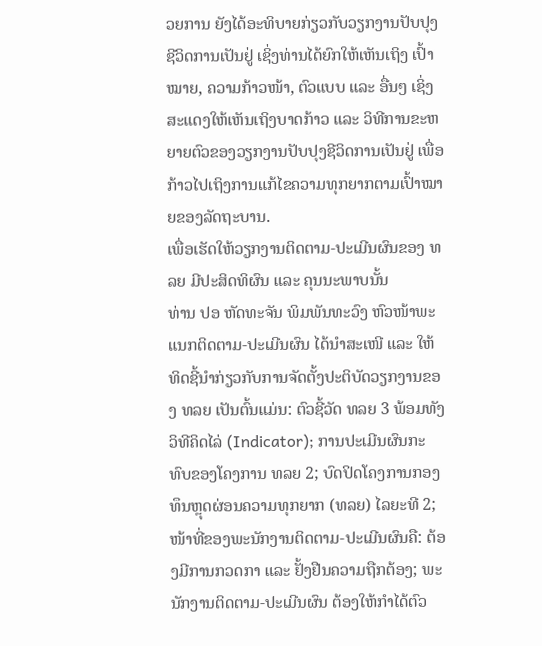ວຍການ ຍັງໄດ້ອະທິບາຍກ່ຽວກັບວຽກງານປັບປຸງຊີວິດການເປັນຢູ່ ເຊິ່ງທ່ານໄດ້ຍົກໃຫ້ເຫັນເຖິງ ເປົ້າໝາຍ, ຄວາມກ້າວໜ້າ, ຕົວແບບ ແລະ ອື່ນໆ ເຊິ່ງສະແດງໃຫ້ເຫັນເຖິງບາດກ້າວ ແລະ ວິທີການຂະຫຍາຍຕົວຂອງວຽກງານປັບປຸງຊີວິດການເປັນຢູ່ ເພື່ອກ້າວໄປເຖິງການແກ້ໄຂຄວາມທຸກຍາກຕາມເປົ້າໝາຍຂອງລັດຖະບານ.
ເພື່ອເຮັດໃຫ້ວຽກງານຕິດຕາມ-ປະເມີນຜົນຂອງ ທລຍ ມີປະສິດທິຜົນ ແລະ ຄຸນນະພາບນັ້ນ
ທ່ານ ປອ ຫັດທະຈັນ ພິມພັນທະວົງ ຫົວໜ້າພະແນກຕິດຕາມ-ປະເມີນຜົນ ໄດ້ນຳສະເໜີ ແລະ ໃຫ້ທິດຊີ້ນຳກ່ຽວກັບການຈັດຕັ້ງປະຕິບັດວຽກງານຂອງ ທລຍ ເປັນຕົ້ນແມ່ນ: ຕົວຊີ້ວັດ ທລຍ 3 ພ້ອມທັງວິທີຄິດໄລ່ (Indicator); ການປະເມີນຜົນກະທົບຂອງໂຄງການ ທລຍ 2; ບົດປິດໂຄງການກອງທຶນຫຼຸດຜ່ອນຄວາມທຸກຍາກ (ທລຍ) ໄລຍະທີ 2; ໜ້າທີ່ຂອງພະນັກງານຕິດຕາມ-ປະເມີນຜົນຄື: ຕ້ອງມີການກວດກາ ແລະ ຢັ້ງຢືນຄວາມຖືກຕ້ອງ; ພະນັກງານຕິດຕາມ-ປະເມີນຜົນ ຕ້ອງໃຫ້ກຳໄດ້ຕົວ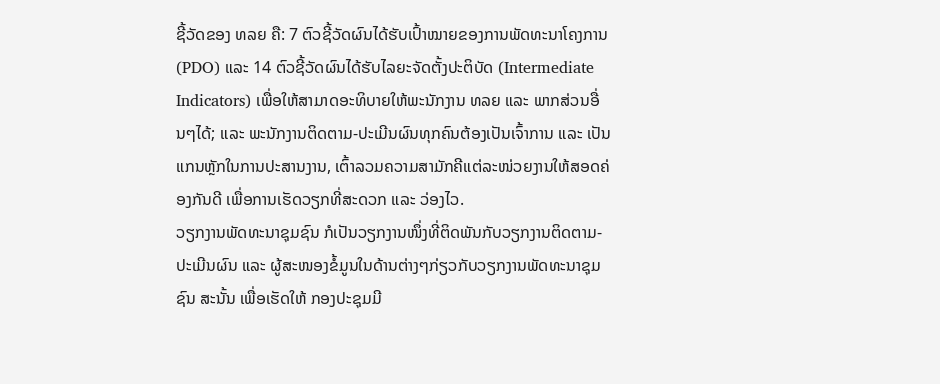ຊີ້ວັດຂອງ ທລຍ ຄື: 7 ຕົວຊີ້ວັດຜົນໄດ້ຮັບເປົ້າໝາຍຂອງການພັດທະນາໂຄງການ (PDO) ແລະ 14 ຕົວຊີ້ວັດຜົນໄດ້ຮັບໄລຍະຈັດຕັ້ງປະຕິບັດ (Intermediate Indicators) ເພື່ອໃຫ້ສາມາດອະທິບາຍໃຫ້ພະນັກງານ ທລຍ ແລະ ພາກສ່ວນອື່ນໆໄດ້; ແລະ ພະນັກງານຕິດຕາມ-ປະເມີນຜົນທຸກຄົນຕ້ອງເປັນເຈົ້າການ ແລະ ເປັນແກນຫຼັກໃນການປະສານງານ, ເຕົ້າລວມຄວາມສາມັກຄີແຕ່ລະໜ່ວຍງານໃຫ້ສອດຄ່ອງກັນດີ ເພື່ອການເຮັດວຽກທີ່ສະດວກ ແລະ ວ່ອງໄວ.
ວຽກງານພັດທະນາຊຸມຊົນ ກໍເປັນວຽກງານໜຶ່ງທີ່ຕິດພັນກັບວຽກງານຕິດຕາມ-ປະເມີນຜົນ ແລະ ຜູ້ສະໜອງຂໍ້ມູນໃນດ້ານຕ່າງໆກ່ຽວກັບວຽກງານພັດທະນາຊຸມຊົນ ສະນັ້ນ ເພື່ອເຮັດໃຫ້ ກອງປະຊຸມມີ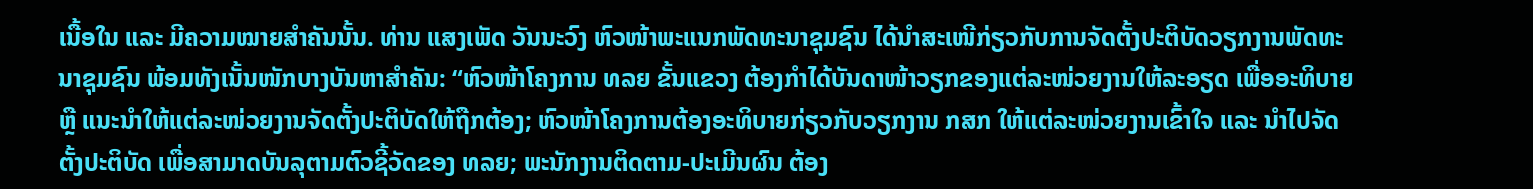ເນື້ອໃນ ແລະ ມີຄວາມໝາຍສໍາຄັນນັ້ນ. ທ່ານ ແສງເພັດ ວັນນະວົງ ຫົວໜ້າພະແນກພັດທະນາຊຸມຊົນ ໄດ້ນຳສະເໜີກ່ຽວກັບການຈັດຕັ້ງປະຕິບັດວຽກງານພັດທະນາຊຸມຊົນ ພ້ອມທັງເນັ້ນໜັກບາງບັນຫາສຳຄັນ: “ຫົວໜ້າໂຄງການ ທລຍ ຂັ້ນແຂວງ ຕ້ອງກຳໄດ້ບັນດາໜ້າວຽກຂອງແຕ່ລະໜ່ວຍງານໃຫ້ລະອຽດ ເພື່ອອະທິບາຍ ຫຼື ແນະນຳໃຫ້ແຕ່ລະໜ່ວຍງານຈັດຕັ້ງປະຕິບັດໃຫ້ຖືກຕ້ອງ; ຫົວໜ້າໂຄງການຕ້ອງອະທິບາຍກ່ຽວກັບວຽກງານ ກສກ ໃຫ້ແຕ່ລະໜ່ວຍງານເຂົ້າໃຈ ແລະ ນຳໄປຈັດຕັ້ງປະຕິບັດ ເພື່ອສາມາດບັນລຸຕາມຕົວຊີ້ວັດຂອງ ທລຍ; ພະນັກງານຕິດຕາມ-ປະເມີນຜົນ ຕ້ອງ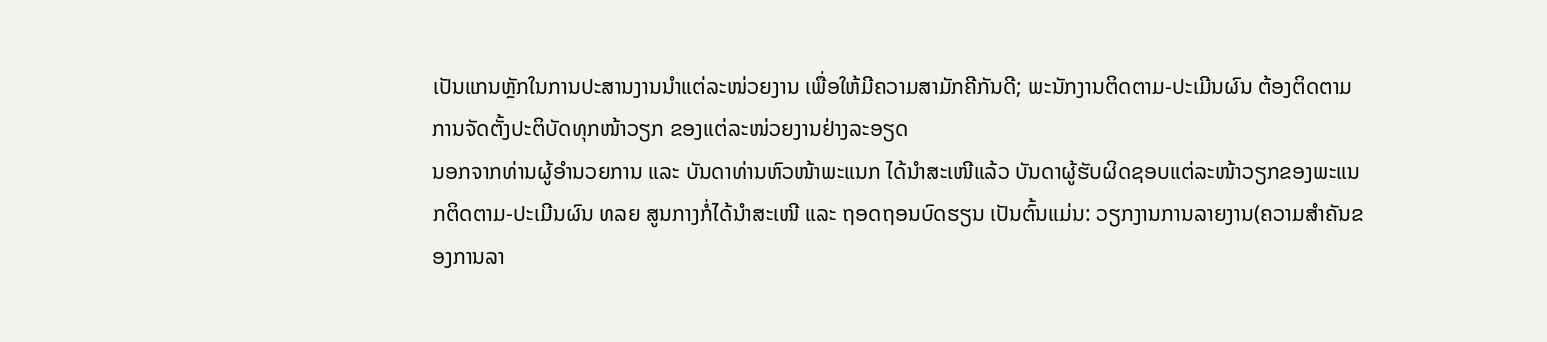ເປັນແກນຫຼັກໃນການປະສານງານນຳແຕ່ລະໜ່ວຍງານ ເພື່ອໃຫ້ມີຄວາມສາມັກຄີກັນດີ; ພະນັກງານຕິດຕາມ-ປະເມີນຜົນ ຕ້ອງຕິດຕາມການຈັດຕັ້ງປະຕິບັດທຸກໜ້າວຽກ ຂອງແຕ່ລະໜ່ວຍງານຢ່າງລະອຽດ
ນອກຈາກທ່ານຜູ້ອຳນວຍການ ແລະ ບັນດາທ່ານຫົວໜ້າພະແນກ ໄດ້ນຳສະເໜີແລ້ວ ບັນດາຜູ້ຮັບຜິດຊອບແຕ່ລະໜ້າວຽກຂອງພະແນກຕິດຕາມ-ປະເມີນຜົນ ທລຍ ສູນກາງກໍ່ໄດ້ນຳສະເໜີ ແລະ ຖອດຖອນບົດຮຽນ ເປັນຕົ້ນແມ່ນ: ວຽກງານການລາຍງານ(ຄວາມສຳຄັນຂອງການລາ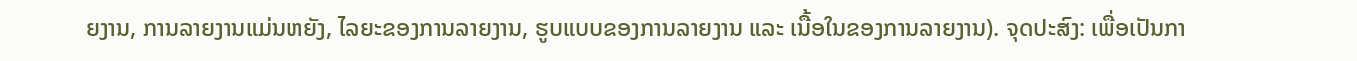ຍງານ, ການລາຍງານແມ່ນຫຍັງ, ໄລຍະຂອງການລາຍງານ, ຮູບແບບຂອງການລາຍງານ ແລະ ເນື້ອໃນຂອງການລາຍງານ). ຈຸດປະສົງ: ເພື່ອເປັນກາ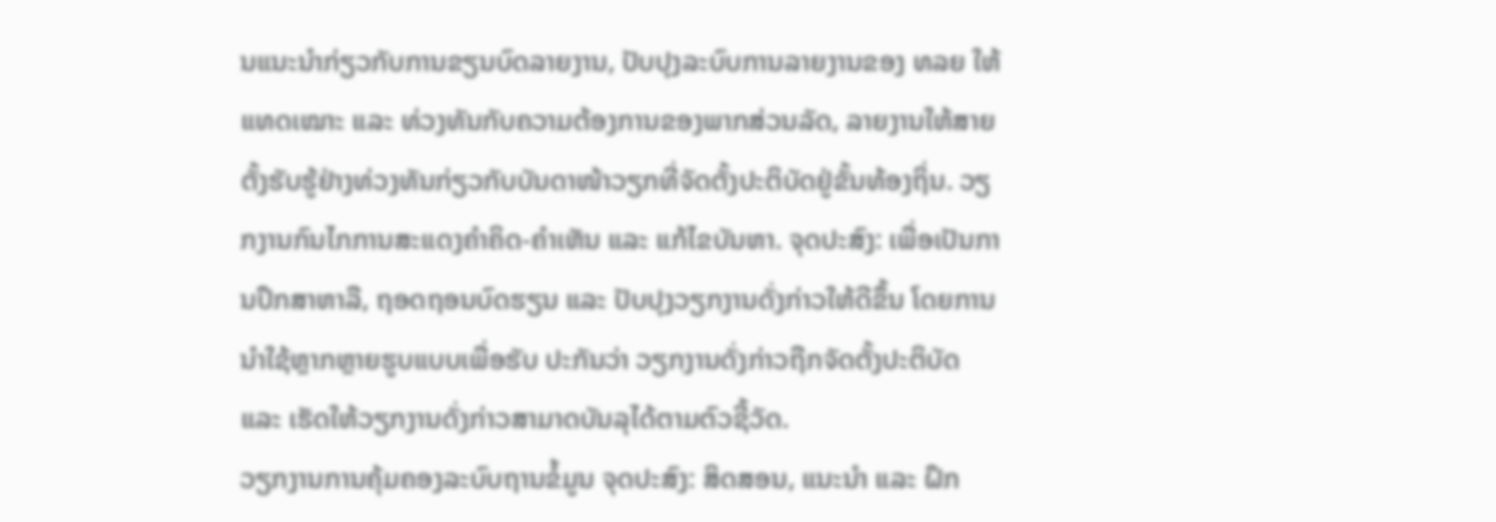ນແນະນຳກ່ຽວກັບການຂຽນບົດລາຍງານ, ປັບປຸງລະບົບການລາຍງານຂອງ ທລຍ ໃຫ້ແທດເໝາະ ແລະ ທ່ວງທັນກັບຄວາມຕ້ອງການຂອງພາກສ່ວນລັດ, ລາຍງານໃຫ້ສາຍຕັ້ງຮັບຮູ້ຢ່າງທ່ວງທັນກ່ຽວກັບບັນດາໜ້າວຽກທີ່ຈັດຕັ້ງປະຕິບັດຢູ່ຂັ້ນທ້ອງຖິ່ນ. ວຽກງານກົນໄກການສະແດງຄຳຄິດ-ຄຳເຫັນ ແລະ ແກ້ໄຂບັນຫາ. ຈຸດປະສົງ: ເພື່ອເປັນການປຶກສາຫາລື, ຖອດຖອນບົດຮຽນ ແລະ ປັບປຸງວຽກງານດັ່ງກ່າວໃຫ້ດີຂຶ້ນ ໂດຍການນຳໃຊ້ຫຼາກຫຼາຍຮູບແບບເພື່ອຮັບ ປະກັນວ່າ ວຽກງານດັ່ງກ່າວຖືກຈັດຕັ້ງປະຕິບັດ ແລະ ເຮັດໃຫ້ວຽກງານດັ່ງກ່າວສາມາດບັນລຸໄດ້ຕາມຕົວຊີ້ວັດ.
ວຽກງານການຄຸ້ມຄອງລະບົບຖານຂໍ້ມູນ ຈຸດປະສົງ: ສິດສອນ, ແນະນຳ ແລະ ຝຶກ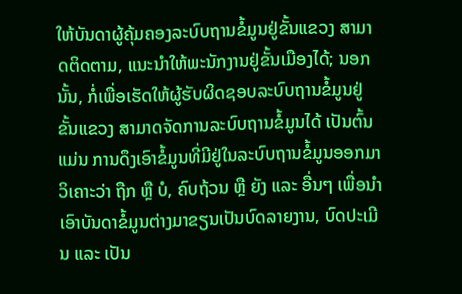ໃຫ້ບັນດາຜູ້ຄຸ້ມຄອງລະບົບຖານຂໍ້ມູນຢູ່ຂັ້ນແຂວງ ສາມາດຕິດຕາມ, ແນະນຳໃຫ້ພະນັກງານຢູ່ຂັ້ນເມືອງໄດ້; ນອກນັ້ນ, ກໍ່ເພື່ອເຮັດໃຫ້ຜູ້ຮັບຜິດຊອບລະບົບຖານຂໍ້ມູນຢູ່ຂັ້ນແຂວງ ສາມາດຈັດການລະບົບຖານຂໍ້ມູນໄດ້ ເປັນຕົ້ນແມ່ນ ການດຶງເອົາຂໍ້ມູນທີ່ມີຢູ່ໃນລະບົບຖານຂໍ້ມູນອອກມາວິເຄາະວ່າ ຖືກ ຫຼື ບໍ, ຄົບຖ້ວນ ຫຼື ຍັງ ແລະ ອື່ນໆ ເພື່ອນຳເອົາບັນດາຂໍ້ມູນຕ່າງມາຂຽນເປັນບົດລາຍງານ, ບົດປະເມີນ ແລະ ເປັນ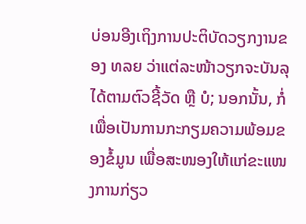ບ່ອນອີງເຖິງການປະຕິບັດວຽກງານຂອງ ທລຍ ວ່າແຕ່ລະໜ້າວຽກຈະບັນລຸໄດ້ຕາມຕົວຊີ້ວັດ ຫຼື ບໍ; ນອກນັ້ນ, ກໍ່ເພື່ອເປັນການກະກຽມຄວາມພ້ອມຂອງຂໍ້ມູນ ເພື່ອສະໜອງໃຫ້ແກ່ຂະແໜງການກ່ຽວ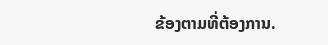ຂ້ອງຕາມທີ່ຕ້ອງການ.